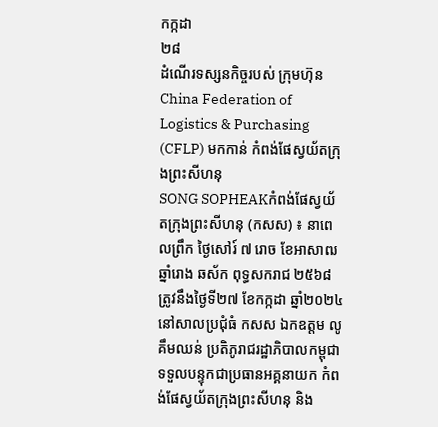កក្កដា
២៨
ដំណើរទស្សនកិច្ចរបស់ ក្រុមហ៊ុន China Federation of Logistics & Purchasing (CFLP) មកកាន់ កំពង់ផែស្វយ័តក្រុងព្រះសីហនុ
SONG SOPHEAKកំពង់ផែស្វយ័តក្រុងព្រះសីហនុ (កសស) ៖ នាពេលព្រឹក ថ្ងៃសៅរ៍ ៧ រោច ខែអាសាឍ ឆ្នាំរោង ឆស័ក ពុទ្ធសករាជ ២៥៦៨ ត្រូវនឹងថ្ងៃទី២៧ ខែកក្កដា ឆ្នាំ២០២៤ នៅសាលប្រជុំធំ កសស ឯកឧត្តម លូ គឹមឈន់ ប្រតិភូរាជរដ្ឋាភិបាលកម្ពុជា ទទួលបន្ទុកជាប្រធានអគ្គនាយក កំពង់ផែស្វយ័តក្រុងព្រះសីហនុ និង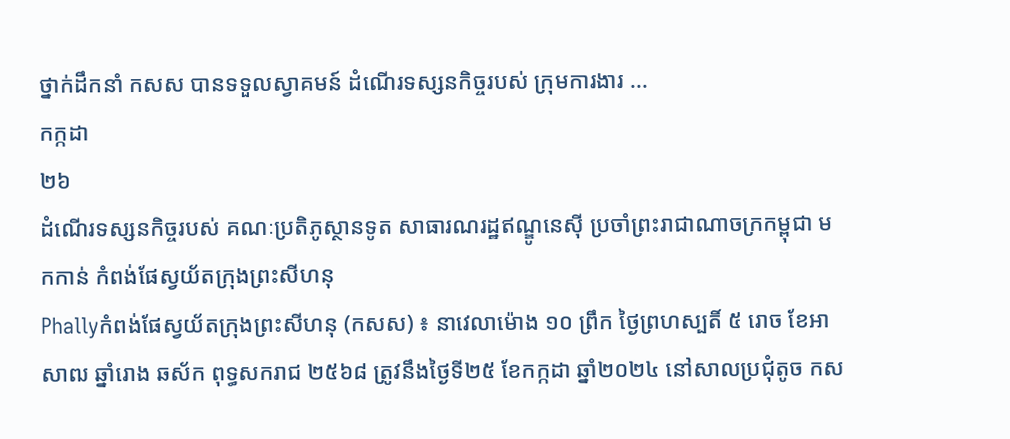ថ្នាក់ដឹកនាំ កសស បានទទួលស្វាគមន៍ ដំណើរទស្សនកិច្ចរបស់ ក្រុមការងារ ...
កក្កដា
២៦
ដំណើរទស្សនកិច្ចរបស់ គណៈប្រតិភូស្ថានទូត សាធារណរដ្ឋឥណ្ឌូនេស៊ី ប្រចាំព្រះរាជាណាចក្រកម្ពុជា មកកាន់ កំពង់ផែស្វយ័តក្រុងព្រះសីហនុ
Phallyកំពង់ផែស្វយ័តក្រុងព្រះសីហនុ (កសស) ៖ នាវេលាម៉ោង ១០ ព្រឹក ថ្ងៃព្រហស្បតិ៍ ៥ រោច ខែអាសាឍ ឆ្នាំរោង ឆស័ក ពុទ្ធសករាជ ២៥៦៨ ត្រូវនឹងថ្ងៃទី២៥ ខែកក្កដា ឆ្នាំ២០២៤ នៅសាលប្រជុំតូច កស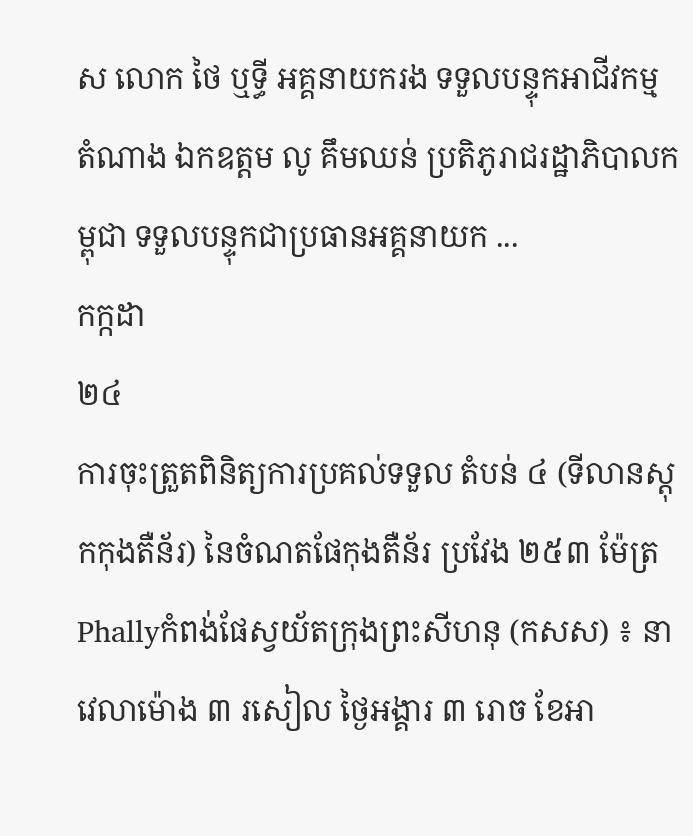ស លោក ថៃ ឬទ្ធី អគ្គនាយករង ទទួលបន្ទុកអាជីវកម្ម តំណាង ឯកឧត្តម លូ គឹមឈន់ ប្រតិភូរាជរដ្ឋាភិបាលកម្ពុជា ទទួលបន្ទុកជាប្រធានអគ្គនាយក ...
កក្កដា
២៤
ការចុះត្រួតពិនិត្យការប្រគល់ទទួល តំបន់ ៤ (ទីលានស្តុកកុងតឺន័រ) នៃចំណតផែកុងតឺន័រ ប្រវែង ២៥៣ ម៉ែត្រ
Phallyកំពង់ផែស្វយ័តក្រុងព្រះសីហនុ (កសស) ៖ នាវេលាម៉ោង ៣ រសៀល ថ្ងៃអង្គារ ៣ រោច ខែអា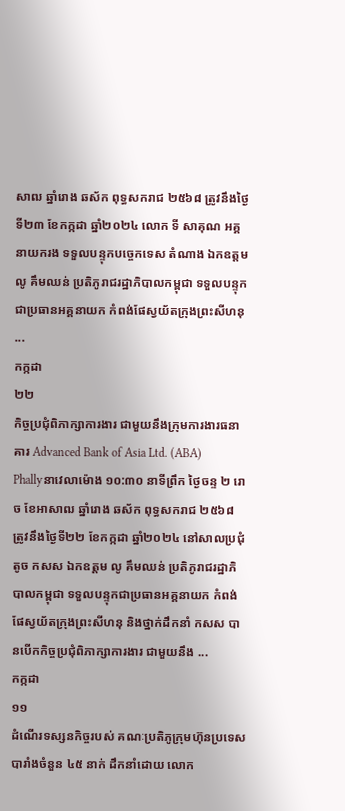សាឍ ឆ្នាំរោង ឆស័ក ពុទ្ធសករាជ ២៥៦៨ ត្រូវនឹងថ្ងៃទី២៣ ខែកក្កដា ឆ្នាំ២០២៤ លោក ទី សាគុណ អគ្គនាយករង ទទួលបន្ទុកបច្ចេកទេស តំណាង ឯកឧត្តម លូ គឹមឈន់ ប្រតិភូរាជរដ្ឋាភិបាលកម្ពុជា ទទួលបន្ទុកជាប្រធានអគ្គនាយក កំពង់ផែស្វយ័តក្រុងព្រះសីហនុ ...
កក្កដា
២២
កិច្ចប្រជុំពិភាក្សាការងារ ជាមួយនឹងក្រុមការងារធនាគារ Advanced Bank of Asia Ltd. (ABA)
Phallyនាវេលាម៉ោង ១០:៣០ នាទីព្រឹក ថ្ងៃចន្ទ ២ រោច ខែអាសាឍ ឆ្នាំរោង ឆស័ក ពុទ្ធសករាជ ២៥៦៨ ត្រូវនឹងថ្ងៃទី២២ ខែកក្កដា ឆ្នាំ២០២៤ នៅសាលប្រជុំតូច កសស ឯកឧត្តម លូ គឹមឈន់ ប្រតិភូរាជរដ្ឋាភិបាលកម្ពុជា ទទួលបន្ទុកជាប្រធានអគ្គនាយក កំពង់ផែស្វយ័តក្រុងព្រះសីហនុ និងថ្នាក់ដឹកនាំ កសស បានបើកកិច្ចប្រជុំពិភាក្សាការងារ ជាមួយនឹង ...
កក្កដា
១១
ដំណើរទស្សនកិច្ចរបស់ គណៈប្រតិភូក្រុមហ៊ុនប្រទេសបារាំងចំនួន ៤៥ នាក់ ដឹកនាំដោយ លោក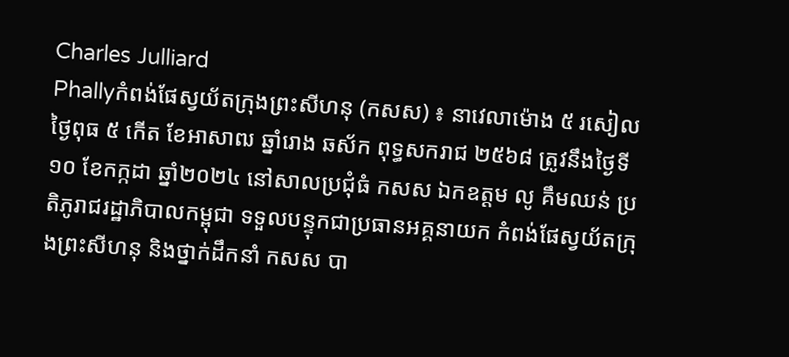Charles Julliard
Phallyកំពង់ផែស្វយ័តក្រុងព្រះសីហនុ (កសស) ៖ នាវេលាម៉ោង ៥ រសៀល ថ្ងៃពុធ ៥ កើត ខែអាសាឍ ឆ្នាំរោង ឆស័ក ពុទ្ធសករាជ ២៥៦៨ ត្រូវនឹងថ្ងៃទី១០ ខែកក្កដា ឆ្នាំ២០២៤ នៅសាលប្រជុំធំ កសស ឯកឧត្តម លូ គឹមឈន់ ប្រតិភូរាជរដ្ឋាភិបាលកម្ពុជា ទទួលបន្ទុកជាប្រធានអគ្គនាយក កំពង់ផែស្វយ័តក្រុងព្រះសីហនុ និងថ្នាក់ដឹកនាំ កសស បា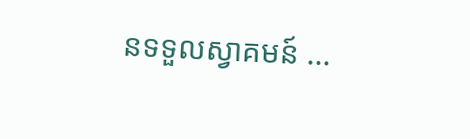នទទួលស្វាគមន៍ ...